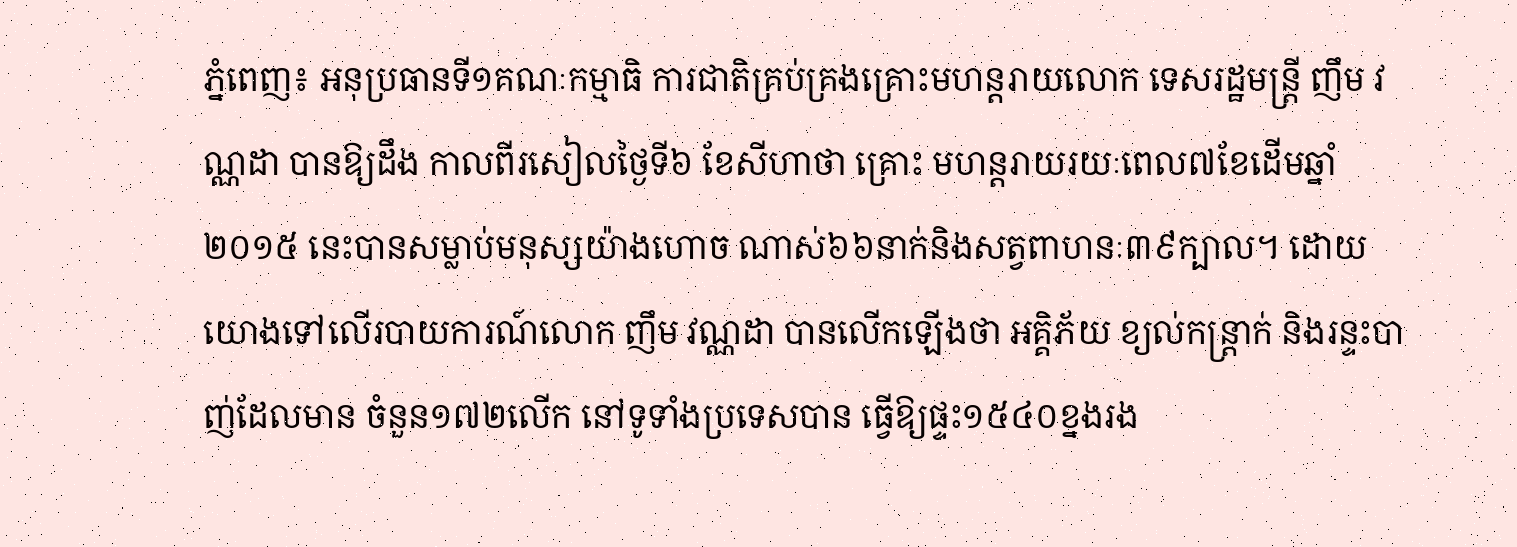ភ្នំពេញ៖ អនុប្រធានទី១គណៈកម្មាធិ ការជាតិគ្រប់គ្រងគ្រោះមហន្ដរាយលោក ទេសរដ្ឋមន្ដ្រី ញឹម វណ្ណដា បានឱ្យដឹង កាលពីរសៀលថ្ងៃទី៦ ខែសីហាថា គ្រោះ មហន្ដរាយរយៈពេល៧ខែដើមឆ្នាំ២០១៥ នេះបានសម្លាប់មនុស្សយ៉ាងហោច ណាស់៦៦នាក់និងសត្វពាហនៈ៣៩ក្បាល។ ដោយយោងទៅលើរបាយការណ៍លោក ញឹម វណ្ណដា បានលើកឡើងថា អគ្គិភ័យ ខ្យល់កន្ដ្រាក់ និងរន្ទះបាញ់ដែលមាន ចំនួន១៧២លើក នៅទូទាំងប្រទេសបាន ធ្វើឱ្យផ្ទះ១៥៤០ខ្នងរង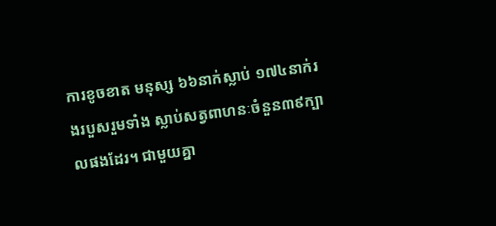ការខូចខាត មនុស្ស ៦៦នាក់ស្លាប់ ១៧៤នាក់រងរបួសរួមទាំង ស្លាប់សត្វពាហនៈចំនួន៣៩ក្បាលផងដែរ។ ជាមួយគ្នា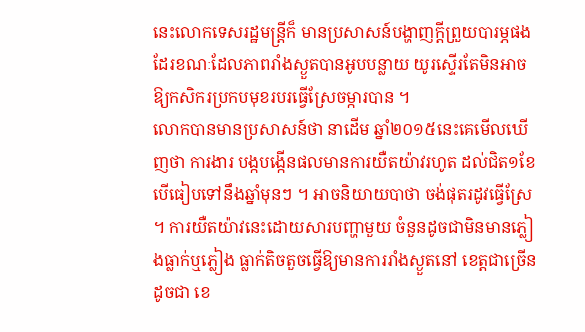នេះលោកទេសរដ្ឋមន្ដ្រីក៏ មានប្រសាសន៍បង្ហាញក្ដីព្រួយបារម្ភផង ដែរខណៈដែលភាពរាំងស្ងួតបានអូបបន្លាយ យូរស្ទើរតែមិនអាចឱ្យកសិករប្រកបមុខរបរធ្វើស្រែចម្ការបាន ។
លោកបានមានប្រសាសន៍ថា នាដើម ឆ្នាំ២០១៥នេះគេមើលឃើញថា ការងារ បង្កបង្កើនផលមានការយឺតយ៉ាវរហូត ដល់ជិត១ខែបើធៀបទៅនឹងឆ្នាំមុនៗ ។ អាចនិយាយបាថា ចង់ផុតរដូវធ្វើស្រែ ។ ការយឺតយ៉ាវនេះដោយសារបញ្ហាមួយ ចំនួនដូចជាមិនមានភ្លៀងធ្លាក់ឬភ្លៀង ធ្លាក់តិចតួចធ្វើឱ្យមានការរាំងស្ងួតនៅ ខេត្ដជាច្រើនដូចជា ខេ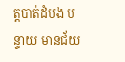ត្ដបាត់ដំបង បន្ទាយ មានជ័យ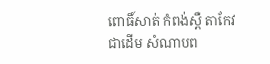ពោធិ៍សាត់ កំពង់ស្ពឺ តាកែវ ជាដើម សំណាបព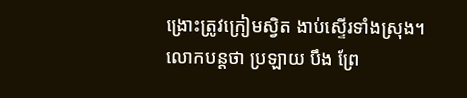ង្រោះត្រូវក្រៀមស្វិត ងាប់ស្ទើរទាំងស្រុង។
លោកបន្ដថា ប្រឡាយ បឹង ព្រែ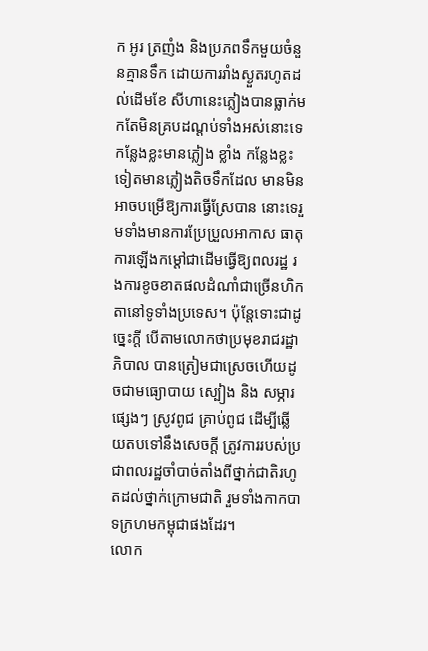ក អូរ ត្រញំង និងប្រភពទឹកមួយចំនួនគ្មានទឹក ដោយការរាំងស្ងួតរហូតដល់ដើមខែ សីហានេះភ្លៀងបានធ្លាក់មកតែមិនគ្របដណ្ដប់ទាំងអស់នោះទេ កន្លែងខ្លះមានភ្លៀង ខ្លាំង កន្លែងខ្លះទៀតមានភ្លៀងតិចទឹកដែល មានមិនអាចបម្រើឱ្យការធ្វើស្រែបាន នោះទេរួមទាំងមានការប្រែប្រួលអាកាស ធាតុ ការឡើងកម្ដៅជាដើមធ្វើឱ្យពលរដ្ឋ រងការខូចខាតផលដំណាំជាច្រើនហិកតានៅទូទាំងប្រទេស។ ប៉ុន្ដែទោះជាដូច្នេះក្ដី បើតាមលោកថាប្រមុខរាជរដ្ឋាភិបាល បានត្រៀមជាស្រេចហើយដូចជាមធ្យោបាយ ស្បៀង និង សម្ភារផ្សេងៗ ស្រូវពូជ គ្រាប់ពូជ ដើម្បីឆ្លើយតបទៅនឹងសេចក្ដី ត្រូវការរបស់ប្រជាពលរដ្ឋចាំបាច់តាំងពីថ្នាក់ជាតិរហូតដល់ថ្នាក់ក្រោមជាតិ រួមទាំងកាកបាទក្រហមកម្ពុជាផងដែរ។
លោក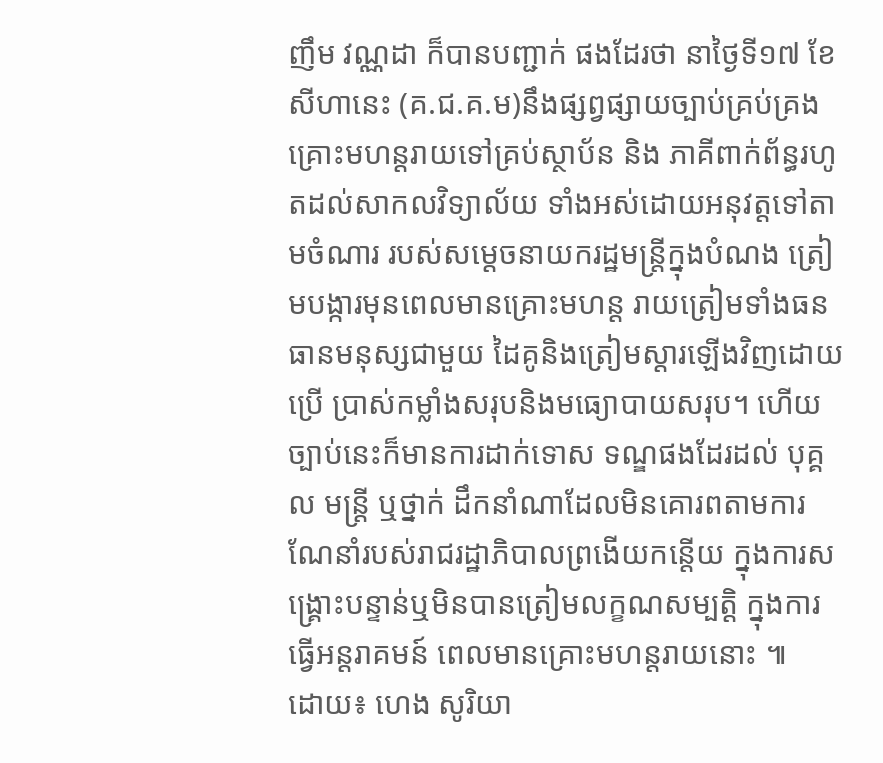ញឹម វណ្ណដា ក៏បានបញ្ជាក់ ផងដែរថា នាថ្ងៃទី១៧ ខែសីហានេះ (គ.ជ.គ.ម)នឹងផ្សព្វផ្សាយច្បាប់គ្រប់គ្រង គ្រោះមហន្ដរាយទៅគ្រប់ស្ថាប័ន និង ភាគីពាក់ព័ន្ធរហូតដល់សាកលវិទ្យាល័យ ទាំងអស់ដោយអនុវត្ដទៅតាមចំណារ របស់សម្ដេចនាយករដ្ឋមន្ដ្រីក្នុងបំណង ត្រៀមបង្ការមុនពេលមានគ្រោះមហន្ដ រាយត្រៀមទាំងធនធានមនុស្សជាមួយ ដៃគូនិងត្រៀមស្ដារឡើងវិញដោយប្រើ ប្រាស់កម្លាំងសរុបនិងមធ្យោបាយសរុប។ ហើយច្បាប់នេះក៏មានការដាក់ទោស ទណ្ឌផងដែរដល់ បុគ្គល មន្ដ្រី ឬថ្នាក់ ដឹកនាំណាដែលមិនគោរពតាមការណែនាំរបស់រាជរដ្ឋាភិបាលព្រងើយកន្ដើយ ក្នុងការសង្គ្រោះបន្ទាន់ឬមិនបានត្រៀមលក្ខណសម្បត្ដិ ក្នុងការធ្វើអន្ដរាគមន៍ ពេលមានគ្រោះមហន្ដរាយនោះ ៕
ដោយ៖ ហេង សូរិយា